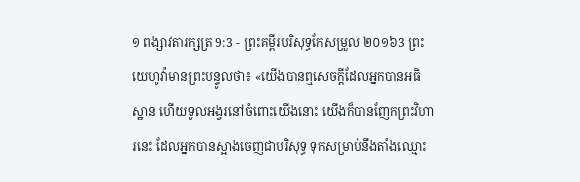១ ពង្សាវតារក្សត្រ 9:3 - ព្រះគម្ពីរបរិសុទ្ធកែសម្រួល ២០១៦3 ព្រះយេហូវ៉ាមានព្រះបន្ទូលថា៖ «យើងបានឮសេចក្ដីដែលអ្នកបានអធិស្ឋាន ហើយទូលអង្វរនៅចំពោះយើងនោះ យើងក៏បានញែកព្រះវិហារនេះ ដែលអ្នកបានស្អាងចេញជាបរិសុទ្ធ ទុកសម្រាប់នឹងតាំងឈ្មោះ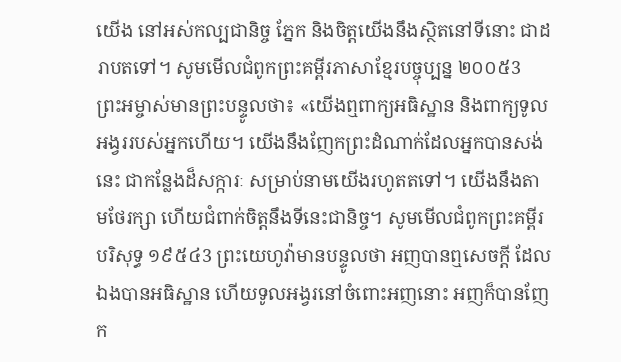យើង នៅអស់កល្បជានិច្ច ភ្នែក និងចិត្តយើងនឹងស្ថិតនៅទីនោះ ជាដរាបតទៅ។ សូមមើលជំពូកព្រះគម្ពីរភាសាខ្មែរបច្ចុប្បន្ន ២០០៥3 ព្រះអម្ចាស់មានព្រះបន្ទូលថា៖ «យើងឮពាក្យអធិស្ឋាន និងពាក្យទូលអង្វររបស់អ្នកហើយ។ យើងនឹងញែកព្រះដំណាក់ដែលអ្នកបានសង់នេះ ជាកន្លែងដ៏សក្ការៈ សម្រាប់នាមយើងរហូតតទៅ។ យើងនឹងតាមថែរក្សា ហើយជំពាក់ចិត្តនឹងទីនេះជានិច្ច។ សូមមើលជំពូកព្រះគម្ពីរបរិសុទ្ធ ១៩៥៤3 ព្រះយេហូវ៉ាមានបន្ទូលថា អញបានឮសេចក្ដី ដែលឯងបានអធិស្ឋាន ហើយទូលអង្វរនៅចំពោះអញនោះ អញក៏បានញែក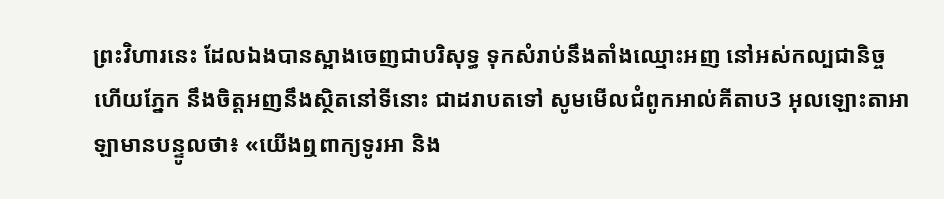ព្រះវិហារនេះ ដែលឯងបានស្អាងចេញជាបរិសុទ្ធ ទុកសំរាប់នឹងតាំងឈ្មោះអញ នៅអស់កល្បជានិច្ច ហើយភ្នែក នឹងចិត្តអញនឹងស្ថិតនៅទីនោះ ជាដរាបតទៅ សូមមើលជំពូកអាល់គីតាប3 អុលឡោះតាអាឡាមានបន្ទូលថា៖ «យើងឮពាក្យទូរអា និង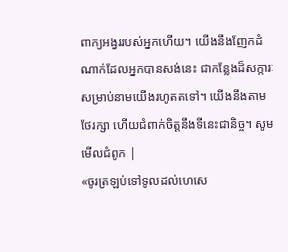ពាក្យអង្វររបស់អ្នកហើយ។ យើងនឹងញែកដំណាក់ដែលអ្នកបានសង់នេះ ជាកន្លែងដ៏សក្ការៈ សម្រាប់នាមយើងរហូតតទៅ។ យើងនឹងតាមថែរក្សា ហើយជំពាក់ចិត្តនឹងទីនេះជានិច្ច។ សូមមើលជំពូក |
«ចូរត្រឡប់ទៅទូលដល់ហេសេ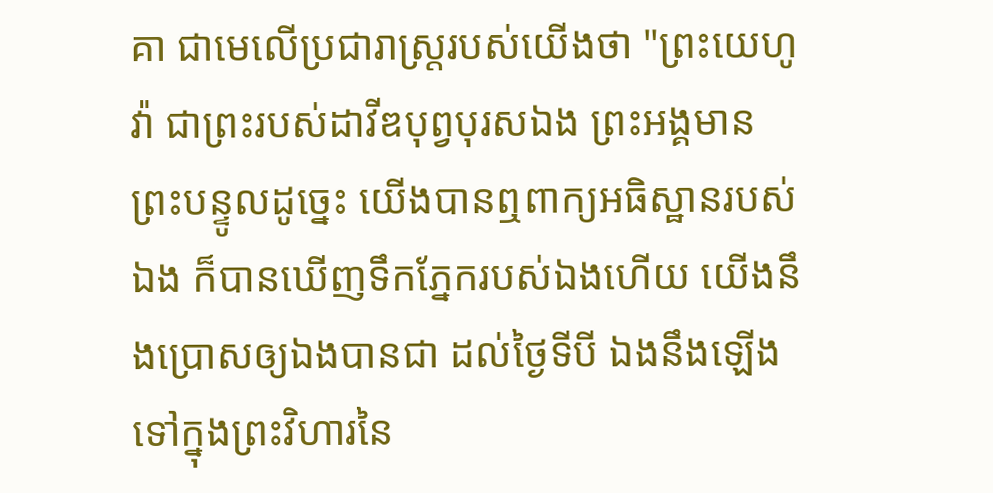គា ជាមេលើប្រជារាស្ត្ររបស់យើងថា "ព្រះយេហូវ៉ា ជាព្រះរបស់ដាវីឌបុព្វបុរសឯង ព្រះអង្គមានព្រះបន្ទូលដូច្នេះ យើងបានឮពាក្យអធិស្ឋានរបស់ឯង ក៏បានឃើញទឹកភ្នែករបស់ឯងហើយ យើងនឹងប្រោសឲ្យឯងបានជា ដល់ថ្ងៃទីបី ឯងនឹងឡើងទៅក្នុងព្រះវិហារនៃ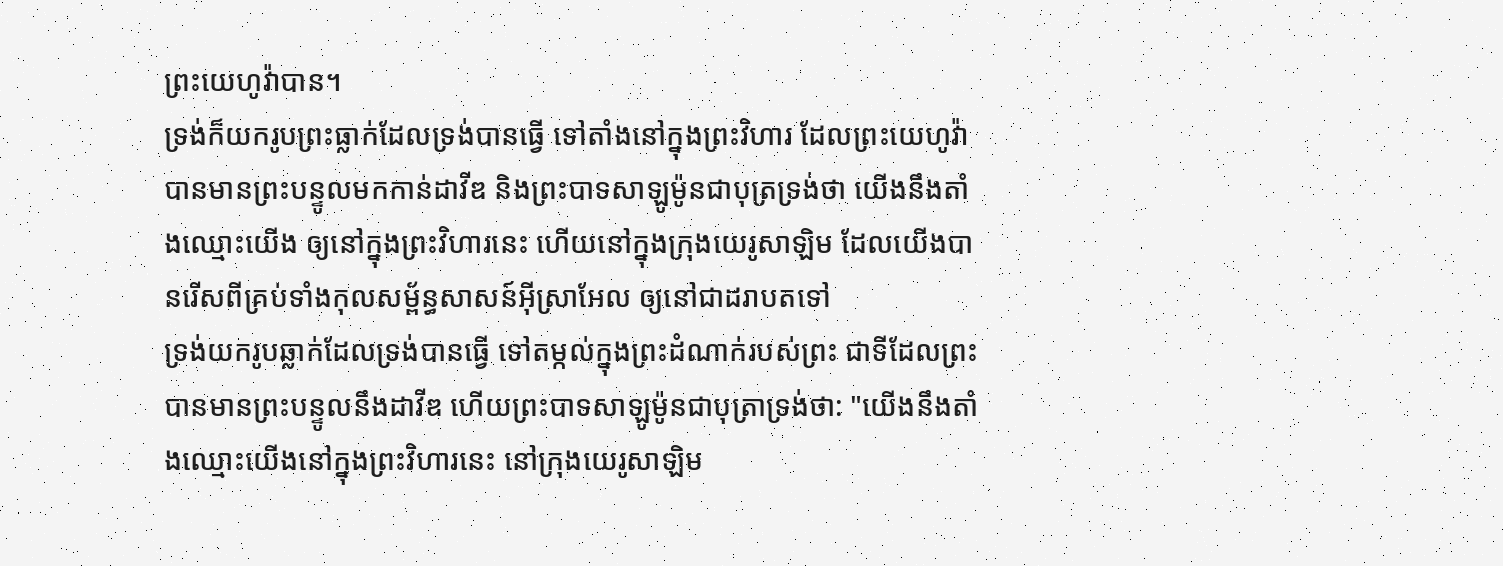ព្រះយេហូវ៉ាបាន។
ទ្រង់ក៏យករូបព្រះធ្លាក់ដែលទ្រង់បានធ្វើ ទៅតាំងនៅក្នុងព្រះវិហារ ដែលព្រះយេហូវ៉ាបានមានព្រះបន្ទូលមកកាន់ដាវីឌ និងព្រះបាទសាឡូម៉ូនជាបុត្រទ្រង់ថា យើងនឹងតាំងឈ្មោះយើង ឲ្យនៅក្នុងព្រះវិហារនេះ ហើយនៅក្នុងក្រុងយេរូសាឡិម ដែលយើងបានរើសពីគ្រប់ទាំងកុលសម្ព័ន្ធសាសន៍អ៊ីស្រាអែល ឲ្យនៅជាដរាបតទៅ
ទ្រង់យករូបឆ្លាក់ដែលទ្រង់បានធ្វើ ទៅតម្កល់ក្នុងព្រះដំណាក់របស់ព្រះ ជាទីដែលព្រះបានមានព្រះបន្ទូលនឹងដាវីឌ ហើយព្រះបាទសាឡូម៉ូនជាបុត្រាទ្រង់ថា: "យើងនឹងតាំងឈ្មោះយើងនៅក្នុងព្រះវិហារនេះ នៅក្រុងយេរូសាឡិម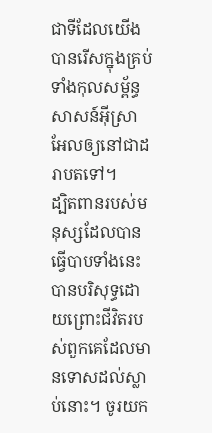ជាទីដែលយើងបានរើសក្នុងគ្រប់ទាំងកុលសម្ព័ន្ធសាសន៍អ៊ីស្រាអែលឲ្យនៅជាដរាបតទៅ។
ដ្បិតពានរបស់មនុស្សដែលបានធ្វើបាបទាំងនេះ បានបរិសុទ្ធដោយព្រោះជីវិតរបស់ពួកគេដែលមានទោសដល់ស្លាប់នោះ។ ចូរយក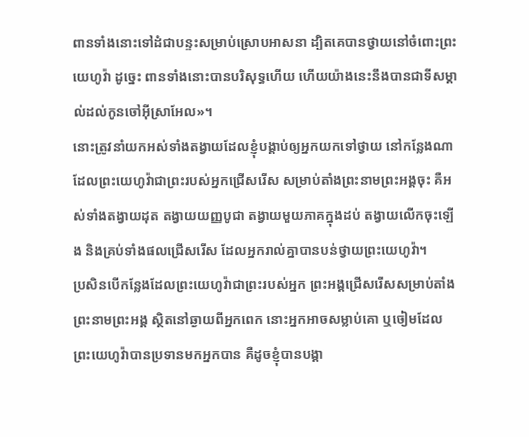ពានទាំងនោះទៅដំជាបន្ទះសម្រាប់ស្រោបអាសនា ដ្បិតគេបានថ្វាយនៅចំពោះព្រះយេហូវ៉ា ដូច្នេះ ពានទាំងនោះបានបរិសុទ្ធហើយ ហើយយ៉ាងនេះនឹងបានជាទីសម្គាល់ដល់កូនចៅអ៊ីស្រាអែល»។
នោះត្រូវនាំយកអស់ទាំងតង្វាយដែលខ្ញុំបង្គាប់ឲ្យអ្នកយកទៅថ្វាយ នៅកន្លែងណាដែលព្រះយេហូវ៉ាជាព្រះរបស់អ្នកជ្រើសរើស សម្រាប់តាំងព្រះនាមព្រះអង្គចុះ គឺអស់ទាំងតង្វាយដុត តង្វាយយញ្ញបូជា តង្វាយមួយភាគក្នុងដប់ តង្វាយលើកចុះឡើង និងគ្រប់ទាំងផលជ្រើសរើស ដែលអ្នករាល់គ្នាបានបន់ថ្វាយព្រះយេហូវ៉ា។
ប្រសិនបើកន្លែងដែលព្រះយេហូវ៉ាជាព្រះរបស់អ្នក ព្រះអង្គជ្រើសរើសសម្រាប់តាំងព្រះនាមព្រះអង្គ ស្ថិតនៅឆ្ងាយពីអ្នកពេក នោះអ្នកអាចសម្លាប់គោ ឬចៀមដែលព្រះយេហូវ៉ាបានប្រទានមកអ្នកបាន គឺដូចខ្ញុំបានបង្គា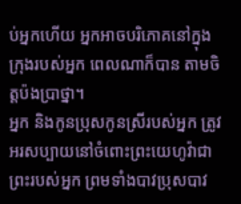ប់អ្នកហើយ អ្នកអាចបរិភោគនៅក្នុងក្រុងរបស់អ្នក ពេលណាក៏បាន តាមចិត្តប៉ងប្រាថ្នា។
អ្នក និងកូនប្រុសកូនស្រីរបស់អ្នក ត្រូវអរសប្បាយនៅចំពោះព្រះយេហូវ៉ាជាព្រះរបស់អ្នក ព្រមទាំងបាវប្រុសបាវ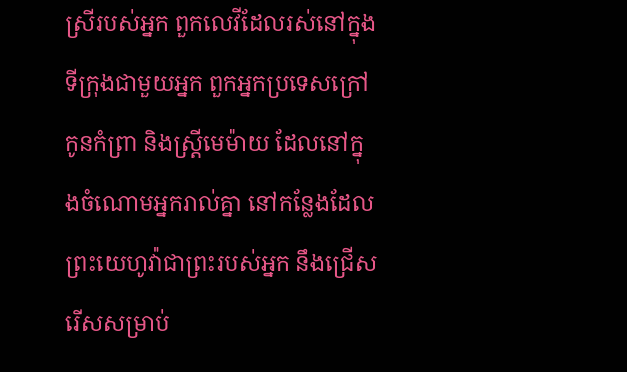ស្រីរបស់អ្នក ពួកលេវីដែលរស់នៅក្នុងទីក្រុងជាមួយអ្នក ពួកអ្នកប្រទេសក្រៅ កូនកំព្រា និងស្រ្ដីមេម៉ាយ ដែលនៅក្នុងចំណោមអ្នករាល់គ្នា នៅកន្លែងដែលព្រះយេហូវ៉ាជាព្រះរបស់អ្នក នឹងជ្រើសរើសសម្រាប់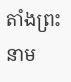តាំងព្រះនាម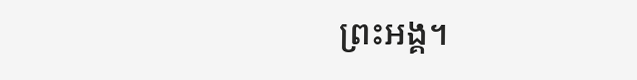ព្រះអង្គ។